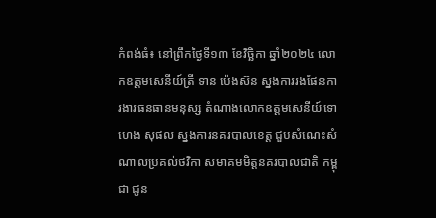កំពង់ធំ៖ នៅព្រឹកថ្ងៃទី១៣ ខែវិច្ឆិកា ឆ្នាំ២០២៤ លោកឧត្តមសេនីយ៍ត្រី ទាន ប៉េងស៊ន ស្នងការរងផែនការងារធនធានមនុស្ស តំណាងលោកឧត្តមសេនីយ៍ទោ ហេង សុផល ស្នងការនគរបាលខេត្ត ជួបសំណេះសំណាលប្រគល់ថវិកា សមាគមមិត្តនគរបាលជាតិ កម្ពុជា ជូន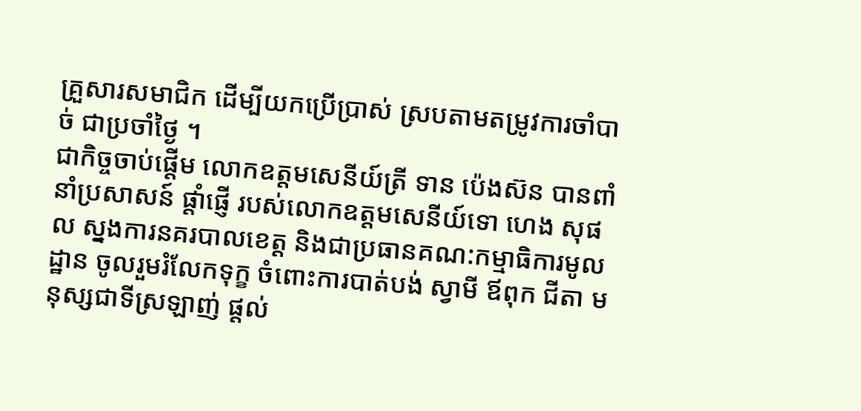គ្រួសារសមាជិក ដើម្បីយកប្រើប្រាស់ ស្របតាមតម្រូវការចាំបាច់ ជាប្រចាំថ្ងៃ ។
ជាកិច្ចចាប់ផ្ដើម លោកឧត្តមសេនីយ៍ត្រី ទាន ប៉េងស៊ន បានពាំនាំប្រសាសន៍ ផ្តាំផ្ញើ របស់លោកឧត្តមសេនីយ៍ទោ ហេង សុផល ស្នងការនគរបាលខេត្ត និងជាប្រធានគណ:កម្មាធិការមូលដ្ឋាន ចូលរួមរំលែកទុក្ខ ចំពោះការបាត់បង់ ស្វាមី ឪពុក ជីតា មនុស្សជាទីស្រឡាញ់ ផ្ដល់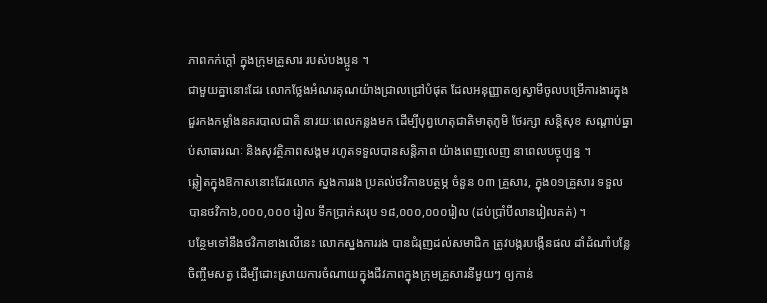ភាពកក់ក្ដៅ ក្នុងក្រុមគ្រួសារ របស់បងប្អូន ។
ជាមួយគ្នានោះដែរ លោកថ្លែងអំណរគុណយ៉ាងជ្រាលជ្រៅបំផុត ដែលអនុញ្ញាតឲ្យស្វាមីចូលបម្រើការងារក្នុងជួរកងកម្លាំងនគរបាលជាតិ នារយៈពេលកន្លងមក ដើម្បីបុព្វហេតុជាតិមាតុភូមិ ថែរក្សា សន្តិសុខ សណ្ដាប់ធ្នាប់សាធារណៈ និងសុវត្ថិភាពសង្គម រហូតទទួលបានសន្តិភាព យ៉ាងពេញលេញ នាពេលបច្ចុប្បន្ន ។
ឆ្លៀតក្នុងឱកាសនោះដែរលោក ស្នងការរង ប្រគល់ថវិកាឧបត្ថម្ភ ចំនួន ០៣ គ្រួសារ, ក្នុង០១គ្រួសារ ទទួលបានថវិកា៦,០០០,០០០ រៀល ទឹកប្រាក់សរុប ១៨,០០០,០០០រៀល (ដប់ប្រាំបីលានរៀលគត់) ។
បន្ថែមទៅនឹងថវិកាខាងលើនេះ លោកស្នងការរង បានជំរុញដល់សមាជិក ត្រូវបង្ករបង្កើនផល ដាំដំណាំបន្លែ ចិញ្ចឹមសត្វ ដើម្បីដោះស្រាយការចំណាយក្នុងជីវភាពក្នុងក្រុមគ្រួសារនីមួយៗ ឲ្យកាន់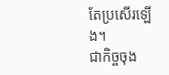តែប្រសើរឡើង។
ជាកិច្ចចុង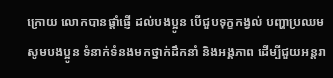ក្រោយ លោកបានផ្ដាំផ្ញើ ដល់បងប្អូន បើជួបទុក្ខកង្វល់ បញ្ហាប្រឈម សូមបងប្អូន ទំនាក់ទំនងមកថ្នាក់ដឹកនាំ និងអង្គភាព ដើម្បីជួយអន្តរា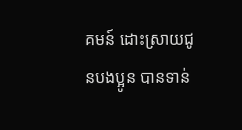គមន៍ ដោះស្រាយជូនបងប្អូន បានទាន់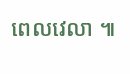ពេលវេលា ៕